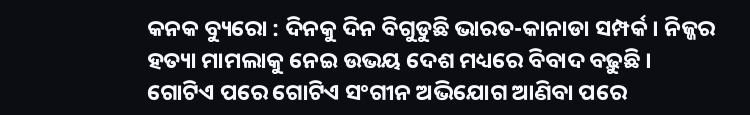କନକ ବ୍ୟୁରୋ : ଦିନକୁ ଦିନ ବିଗୁଡୁଛି ଭାରତ-କାନାଡା ସମ୍ପର୍କ । ନିଜ୍ଜର ହତ୍ୟା ମାମଲାକୁ ନେଇ ଉଭୟ ଦେଶ ମଧ୍ୟରେ ବିବାଦ ବଢ଼ୁଛି । ଗୋଟିଏ ପରେ ଗୋଟିଏ ସଂଗୀନ ଅଭିଯୋଗ ଆଣିବା ପରେ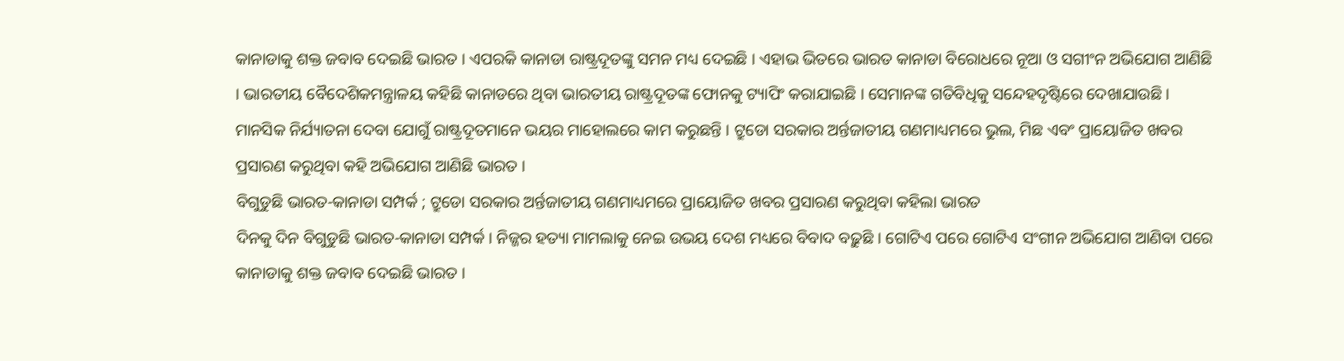କାନାଡାକୁ ଶକ୍ତ ଜବାବ ଦେଇଛି ଭାରତ । ଏପରକି କାନାଡା ରାଷ୍ଟ୍ରଦୂତଙ୍କୁ ସମନ ମଧ୍ୟ ଦେଇଛି । ଏହାଭ ଭିତରେ ଭାରତ କାନାଡା ବିରୋଧରେ ନୂଆ ଓ ସଗୀଂନ ଅଭିଯୋଗ ଆଣିଛି । ଭାରତୀୟ ବୈଦେଶିକମନ୍ତ୍ରାଳୟ କହିଛି କାନାଡରେ ଥିବା ଭାରତୀୟ ରାଷ୍ଟ୍ରଦୂତଙ୍କ ଫୋନକୁ ଟ୍ୟାପିଂ କରାଯାଇଛି । ସେମାନଙ୍କ ଗତିବିଧିକୁ ସନ୍ଦେହଦୃଷ୍ଟିରେ ଦେଖାଯାଉଛି । ମାନସିକ ନିର୍ଯ୍ୟାତନା ଦେବା ଯୋଗୁଁ ରାଷ୍ଟ୍ରଦୂତମାନେ ଭୟର ମାହୋଲରେ କାମ କରୁଛନ୍ତି । ଟ୍ରୁଡୋ ସରକାର ଅର୍ନ୍ତଜାତୀୟ ଗଣମାଧ୍ୟମରେ ଭୁଲ, ମିଛ ଏବଂ ପ୍ରାୟୋଜିତ ଖବର ପ୍ରସାରଣ କରୁଥିବା କହି ଅଭିଯୋଗ ଆଣିଛି ଭାରତ ।
ବିଗୁଡୁଛି ଭାରତ-କାନାଡା ସମ୍ପର୍କ ; ଟ୍ରୁଡୋ ସରକାର ଅର୍ନ୍ତଜାତୀୟ ଗଣମାଧ୍ୟମରେ ପ୍ରାୟୋଜିତ ଖବର ପ୍ରସାରଣ କରୁଥିବା କହିଲା ଭାରତ
ଦିନକୁ ଦିନ ବିଗୁଡୁଛି ଭାରତ-କାନାଡା ସମ୍ପର୍କ । ନିଜ୍ଜର ହତ୍ୟା ମାମଲାକୁ ନେଇ ଉଭୟ ଦେଶ ମଧ୍ୟରେ ବିବାଦ ବଢ଼ୁଛି । ଗୋଟିଏ ପରେ ଗୋଟିଏ ସଂଗୀନ ଅଭିଯୋଗ ଆଣିବା ପରେ କାନାଡାକୁ ଶକ୍ତ ଜବାବ ଦେଇଛି ଭାରତ ।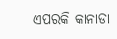ଏପରକି କାନାଡା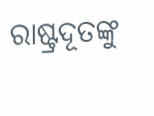ରାଷ୍ଟ୍ରଦୂତଙ୍କୁ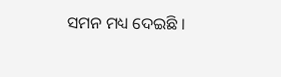ସମନ ମଧ୍ୟ ଦେଇଛି ।